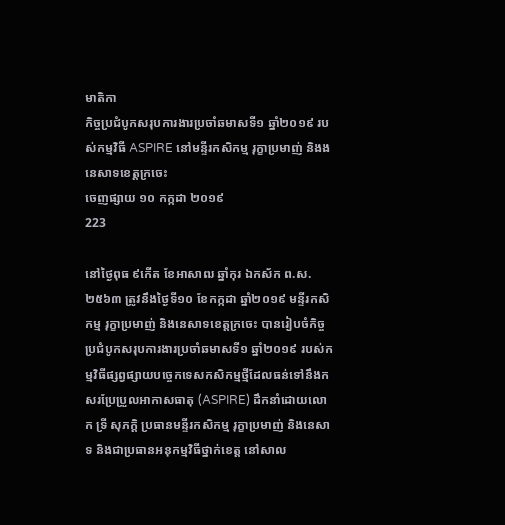មាតិកា
កិច្ចប្រជំបូកសរុបការងារប្រចាំឆមាសទី១ ឆ្នាំ២០១៩ របស់កម្មវិធី ASPIRE នៅមន្ទីរកសិកម្ម រុក្ខាប្រមាញ់ និងងនេសាទខេត្តក្រចេះ
ចេញផ្សាយ ១០ កក្កដា ២០១៩
223

នៅថ្ងៃពុធ ៩កើត ខែអាសាឍ ឆ្នាំកុរ ឯកស័ក ព.ស.២៥៦៣ ត្រូវនឹងថ្ងៃទី១០ ខែកក្កដា ឆ្នាំ២០១៩ មន្ទីរកសិកម្ម រុក្ខាប្រមាញ់ និងនេសាទខេត្តក្រចេះ បានរៀបចំកិច្ចប្រជំបូកសរុបការងារប្រចាំឆមាសទី១ ឆ្នាំ២០១៩ របស់កម្មវិធីផ្សព្វផ្សាយបច្ចេកទេសកសិកម្មថ្មីដែលធន់ទៅនឹងកសរប្រែប្រួលអាកាសធាតុ (ASPIRE) ដឹកនាំដោយលោក ទ្រី សុភក្តិ ប្រធានមន្ទីរកសិកម្ម រុក្ខាប្រមាញ់ និងនេសាទ និងជាប្រធានអនុកម្មវិធីថ្នាក់ខេត្ត នៅសាល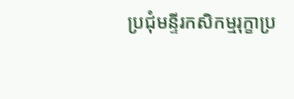ប្រជុំមន្ទីរកសិកម្មរុក្ខាប្រ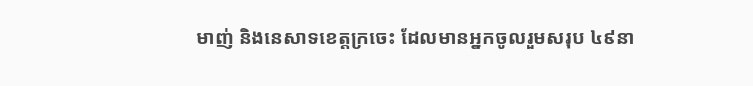មាញ់ និងនេសាទខេត្តក្រចេះ ដែលមានអ្នកចូលរួមសរុប ៤៩នា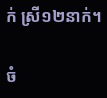ក់ ស្រី១២នាក់។

ចំ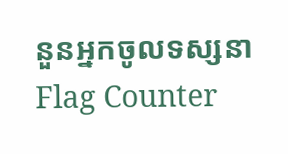នួនអ្នកចូលទស្សនា
Flag Counter